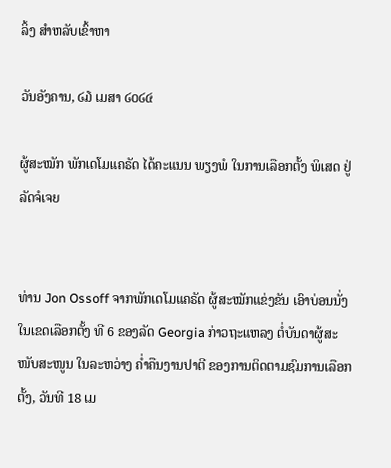ລິ້ງ ສຳຫລັບເຂົ້າຫາ

ວັນອັງຄານ, ໒໓ ເມສາ ໒໐໒໔

ຜູ້ສະໝັກ ພັກເດໂມແຄຣັດ ໄດ້ຄະແນນ ພຽງພໍ ໃນການເລືອກຕັ້ງ ພິເສດ ຢູ່ລັດຈໍເຈຍ


ທ່ານ Jon Ossoff ຈາກພັກເດໂມແຄຣັດ ຜູ້ສະໝັກແຂ່ງຂັນ ເອົາບ່ອນນັ່ງ ໃນເຂດເລືອກຕັ້ງ ທີ 6 ຂອງລັດ Georgia ກ່າວຖະແຫລງ ຕໍ່ບັນດາຜູ້ສະໜັບສະໜູນ ໃນລະຫວ່າງ ຄ່ຳຄືນງານປາຕີ ຂອງການຕິດຕາມຊົມການເລືອກຕັ້ງ, ວັນທີ 18 ເມ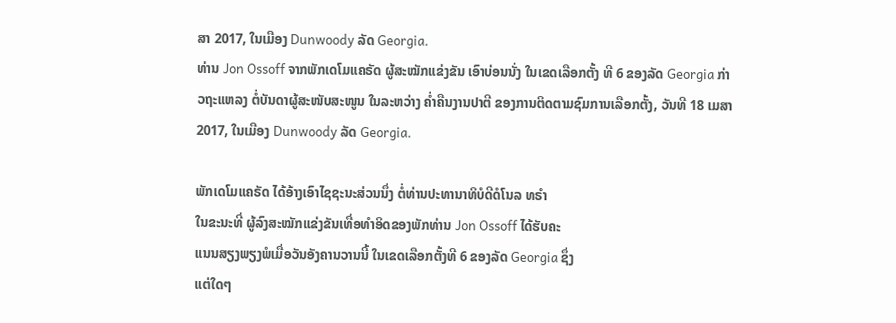ສາ 2017, ໃນເມືອງ Dunwoody ລັດ Georgia.
ທ່ານ Jon Ossoff ຈາກພັກເດໂມແຄຣັດ ຜູ້ສະໝັກແຂ່ງຂັນ ເອົາບ່ອນນັ່ງ ໃນເຂດເລືອກຕັ້ງ ທີ 6 ຂອງລັດ Georgia ກ່າວຖະແຫລງ ຕໍ່ບັນດາຜູ້ສະໜັບສະໜູນ ໃນລະຫວ່າງ ຄ່ຳຄືນງານປາຕີ ຂອງການຕິດຕາມຊົມການເລືອກຕັ້ງ, ວັນທີ 18 ເມສາ 2017, ໃນເມືອງ Dunwoody ລັດ Georgia.

ພັກເດໂມແຄຣັດ ໄດ້ອ້າງເອົາໄຊຊະນະສ່ວນນຶ່ງ ຕໍ່ທ່ານປະທານາທິບໍດີດໍໂນລ ທຣຳ
ໃນຂະນະທີ່ ຜູ້ລົງສະໝັກແຂ່ງຂັນເທື່ອທຳອິດຂອງພັກທ່ານ Jon Ossoff ໄດ້ຮັບຄະ
ແນນສຽງພຽງພໍເມື່ອວັນອັງຄານວານນີ້ ໃນເຂດເລືອກຕັ້ງທີ 6 ຂອງລັດ Georgia ຊຶ່ງ
ແຕ່ໃດໆ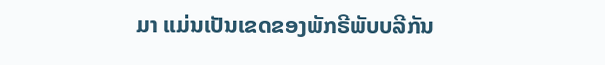ມາ ແມ່ນເປັນເຂດຂອງພັກຣີພັບບລີກັນ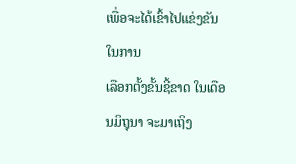ເພື່ອຈະໄດ້ເຂົ້າໄປແຂ່ງຂັນໃນການ
ເລືອກຕັ້ງຂັ້ນຊີ້ຂາດ ໃນເດືອນມິຖຸນາ ຈະມາເຖິງ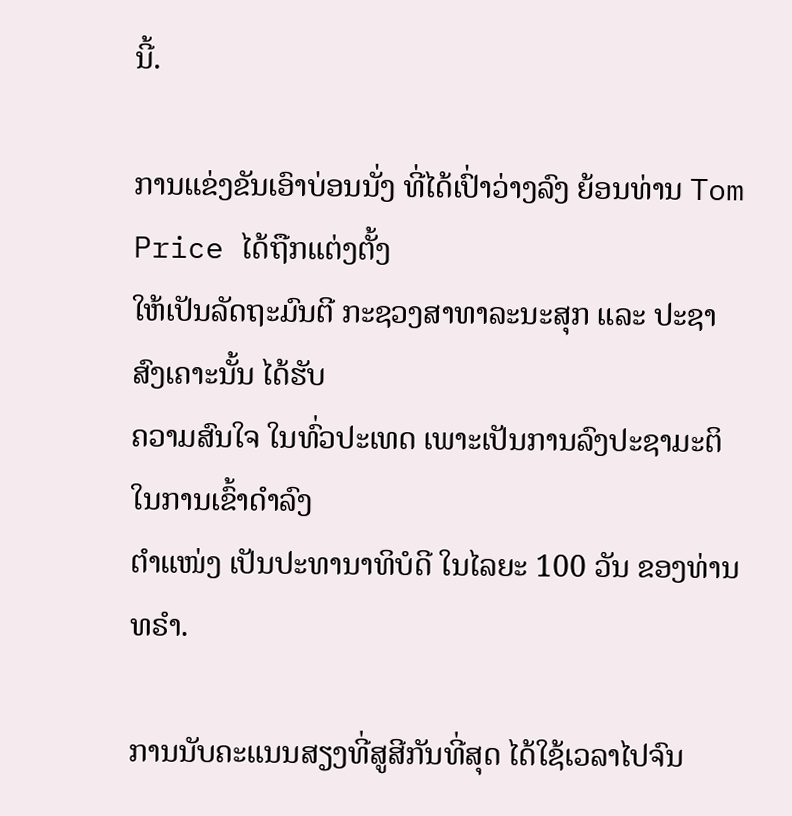ນີ້.

ການແຂ່ງຂັນເອົາບ່ອນນັ່ງ ທີ່ໄດ້ເປົ່າວ່າງລົງ ຍ້ອນທ່ານ Tom Price ໄດ້ຖືກແຕ່ງຕັ້ງ
ໃຫ້ເປັນລັດຖະມົນຕີ ກະຊວງສາທາລະນະສຸກ ແລະ ປະຊາສົງເຄາະນັ້ນ ໄດ້ຮັບ
ຄວາມສົນໃຈ ໃນທົ່ວປະເທດ ເພາະເປັນການລົງປະຊາມະຕິ ໃນການເຂົ້າດຳລົງ
ຕຳແໜ່ງ ເປັນປະທານາທິບໍດີ ໃນໄລຍະ 100 ວັນ ຂອງທ່ານທຣຳ.

ການນັບຄະແນນສຽງທີ່ສູສີກັນທີ່ສຸດ ໄດ້ໃຊ້ເວລາໄປຈົນ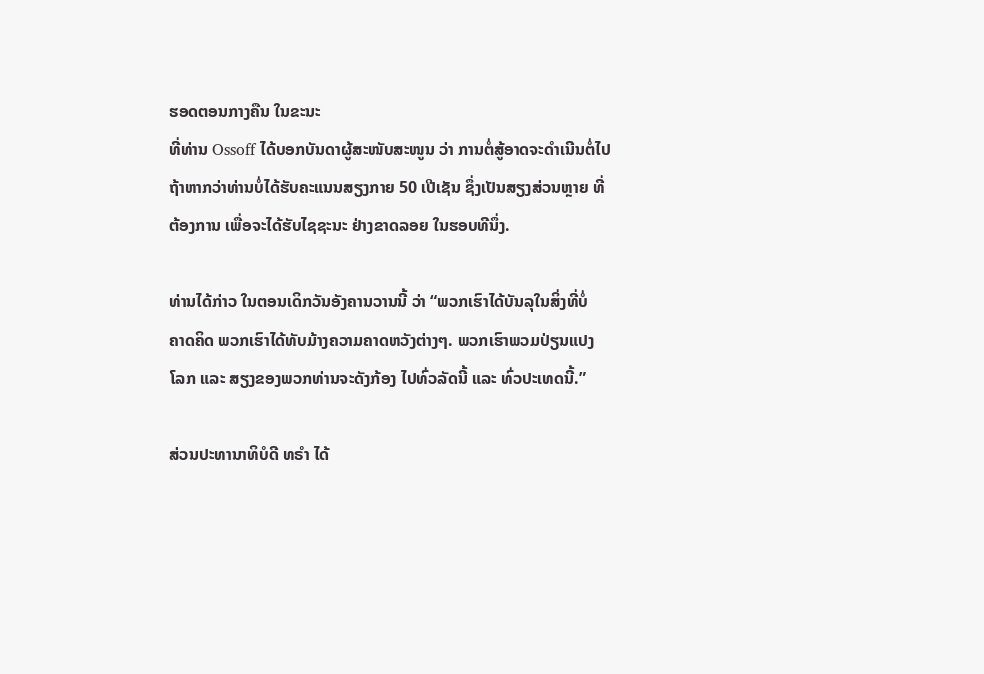ຮອດຕອນກາງຄືນ ໃນຂະນະ
ທີ່ທ່ານ Ossoff ໄດ້ບອກບັນດາຜູ້ສະໜັບສະໜູນ ວ່າ ການຕໍ່ສູ້ອາດຈະດຳເນີນຕໍ່ໄປ
ຖ້າຫາກວ່າທ່ານບໍ່ໄດ້ຮັບຄະແນນສຽງກາຍ 50 ເປີເຊັນ ຊຶ່ງເປັນສຽງສ່ວນຫຼາຍ ທີ່
ຕ້ອງການ ເພື່ອຈະໄດ້ຮັບໄຊຊະນະ ຢ່າງຂາດລອຍ ໃນຮອບທີນຶ່ງ.

ທ່ານໄດ້ກ່າວ ໃນຕອນເດິກວັນອັງຄານວານນີ້ ວ່າ “ພວກເຮົາໄດ້ບັນລຸໃນສິ່ງທີ່ບໍ່
ຄາດຄິດ ພວກເຮົາໄດ້ທັບມ້າງຄວາມຄາດຫວັງຕ່າງໆ. ພວກເຮົາພວມປ່ຽນແປງ
ໂລກ ແລະ ສຽງຂອງພວກທ່ານຈະດັງກ້ອງ ໄປທົ່ວລັດນີ້ ແລະ ທົ່ວປະເທດນີ້.”

ສ່ວນປະທານາທິບໍດີ ທຣຳ ໄດ້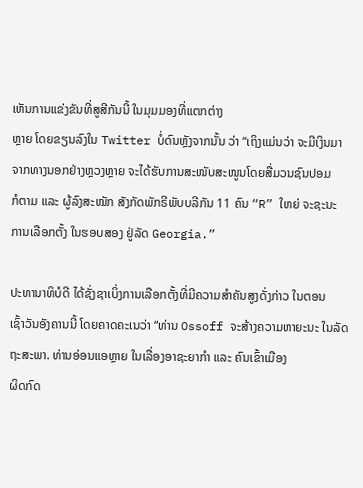ເຫັນການແຂ່ງຂັນທີ່ສູສີກັນນີ້ ໃນມຸມມອງທີ່ແຕກຕ່າງ
ຫຼາຍ ໂດຍຂຽນລົງໃນ Twitter ບໍ່ດົນຫຼັງຈາກນັ້ນ ວ່າ “ເຖິງແມ່ນວ່າ ຈະມີເງິນມາ
ຈາກທາງນອກຢ່າງຫຼວງຫຼາຍ ຈະໄດ້ຮັບການສະໜັບສະໜູນໂດຍສື່ມວນຊົນປອມ
ກໍຕາມ ແລະ ຜູ້ລົງສະໝັກ ສັງກັດພັກຣີພັບບລີກັນ 11 ຄົນ “R” ໃຫຍ່ ຈະຊະນະ
ການເລືອກຕັ້ງ ໃນຮອບສອງ ຢູ່ລັດ Georgia.”

ປະທານາທິບໍດີ ໄດ້ຊັ່ງຊາເບິ່ງການເລືອກຕັ້ງທີ່ມີຄວາມສຳຄັນສູງດັ່ງກ່າວ ໃນຕອນ
ເຊົ້າວັນອັງຄານນີ້ ໂດຍຄາດຄະເນວ່າ “ທ່ານ Ossoff ຈະສ້າງຄວາມຫາຍະນະ ໃນລັດຖະສະພາ. ທ່ານອ່ອນແອຫຼາຍ ໃນເລື່ອງອາຊະຍາກຳ ແລະ ຄົນເຂົ້າເມືອງ
ຜິດກົດ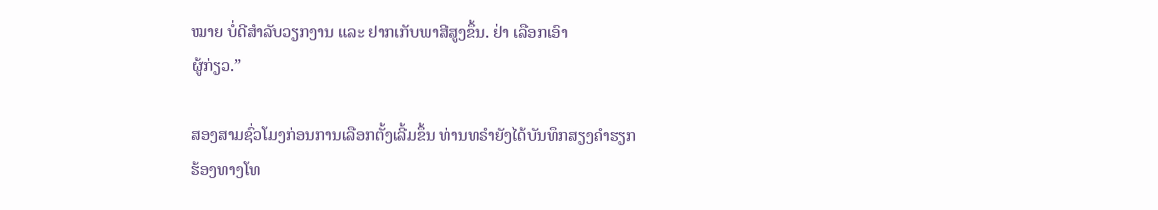ໝາຍ ບໍ່ດີສຳລັບວຽກງານ ແລະ ຢາກເກັບພາສີສູງຂຶ້ນ. ຢ່າ ເລືອກເອົາ
ຜູ້ກ່ຽວ.”

ສອງສາມຊົ່ວໂມງກ່ອນການເລືອກຕັ້ງເລີ້ມຂຶ້ນ ທ່ານທຣຳຍັງໄດ້ບັນທຶກສຽງຄຳຮຽກ
ຮ້ອງທາງໂທ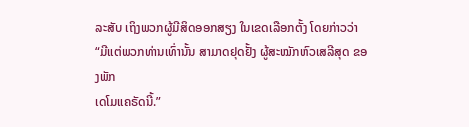ລະສັບ ເຖິງພວກຜູ້ມີສິດອອກສຽງ ໃນເຂດເລືອກຕັ້ງ ໂດຍກ່າວວ່າ “ມີແຕ່ພວກທ່ານເທົ່ານັ້ນ ສາມາດຢຸດຢັ້ງ ຜູ້ສະໝັກຫົວເສລີສຸດ ຂອງພັກ
ເດໂມແຄຣັດນີ້.”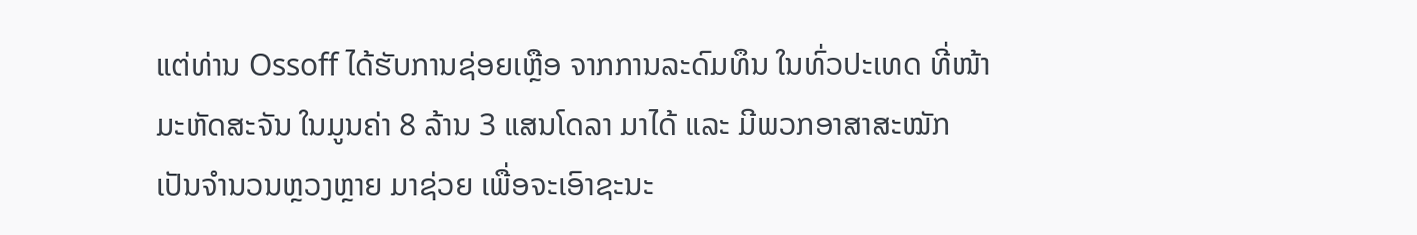ແຕ່ທ່ານ Ossoff ໄດ້ຮັບການຊ່ອຍເຫຼືອ ຈາກການລະດົມທຶນ ໃນທົ່ວປະເທດ ທີ່ໜ້າ
ມະຫັດສະຈັນ ໃນມູນຄ່າ 8 ລ້ານ 3 ແສນໂດລາ ມາໄດ້ ແລະ ມີພວກອາສາສະໝັກ
ເປັນຈຳນວນຫຼວງຫຼາຍ ມາຊ່ວຍ ເພື່ອຈະເອົາຊະນະ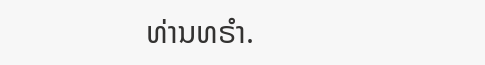ທ່ານທຣຳ.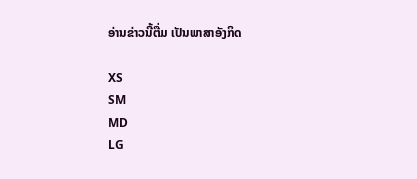ອ່ານຂ່າວນີ້ຕື່ມ ເປັນພາສາອັງກິດ

XS
SM
MD
LG